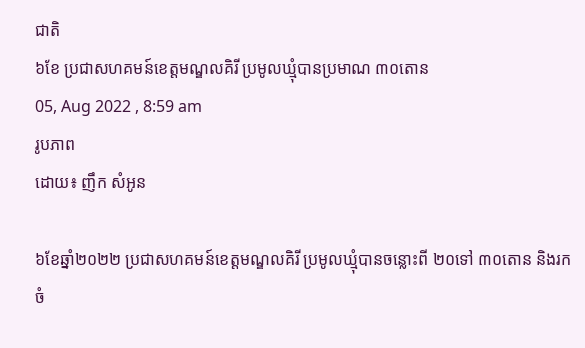ជាតិ
៦ខែ ប្រជាសហគមន៍ខេត្តមណ្ឌលគិរី ប្រមូលឃ្មុំបានប្រមាណ ៣០តោន
05, Aug 2022 , 8:59 am
រូបភាព
ដោយ៖ ញឹក សំអូន

៦ខែឆ្នាំ២០២២ ប្រជាសហគមន៍ខេត្តមណ្ឌលគិរី ប្រមូលឃ្មុំបានចន្លោះពី ២០ទៅ ៣០តោន និងរកចំ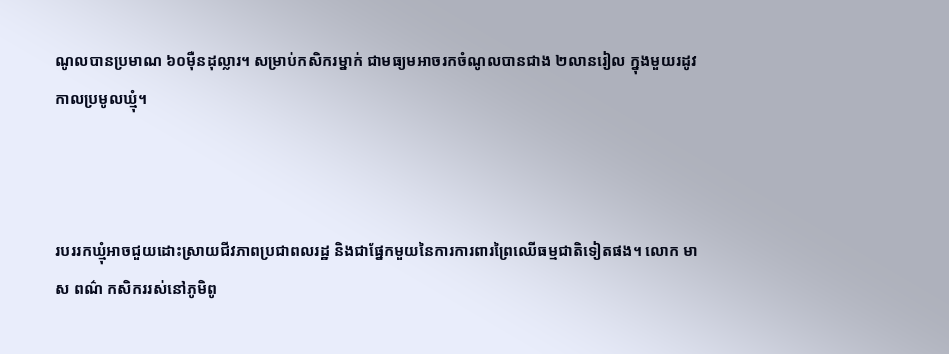ណូលបានប្រមាណ ៦០ម៉ឺនដុល្លារ។ សម្រាប់កសិករម្នាក់ ជាមធ្យមអាចរកចំណូលបានជាង ២លានរៀល ក្នុងមួយរដូវកាលប្រមូលឃ្មុំ។



របររកឃ្មុំអាចជួយដោះស្រាយជីវភាពប្រជាពលរដ្ឋ និងជាផ្នែកមួយនៃការការពារព្រៃឈើធម្មជាតិទៀតផង។ លោក មាស ពណ៌ កសិកររស់នៅភូមិពូ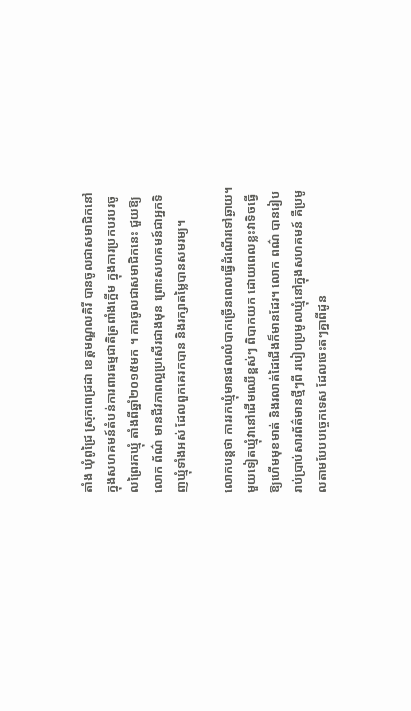តាំង ឃុំពូជ្រៃ ស្រុកពេជ្រដា ខេត្តមណ្ឌលគិរី បានចូលជាសមាជិកនៅក្នុងសហគមន៍តំបន់ការពារធម្មជាតិត្រពាំងក្អើម ក្នុងការប្រកបរបរចូលព្រៃរកឃ្មុំ តាំងពីឆ្នាំ២០១៥មក ។ ការចូលជាសមាជិកនេះ ជួយឱ្យលោក ព័ណ៌ មានជីវភាពល្អប្រសើរជាងមុន ព្រោះសហគមន៍ជាអ្នកទិញឃ្មុំទាំងអស់ ដែលពួកគេរកបាន និងរក្សាតម្លៃបានសមរម្យ។

លោកបន្តថា ការរកឃ្មុំមានផលលំបាកច្រើនពេលធ្វើដំណើរទៅឆ្ងាយ។ មួយទៀតឃ្មុំវានៅដើមឈើខ្ពស់ៗ ពិបាកយក ដោយពេលខ្លះវាទិចធ្វើឱ្យហើមមុខមាត់ និងរលាត់ដៃជើងក៏មានដែរ។ លោក ពណ៌ បានរៀបរាប់ប្រាប់សារព័ត៌មានថ្មីៗពី របៀបប្រមូលឃ្មុំនៅក្នុងសហគមន៍ គឺប្រមូលតាមបែបបច្ចេកទេស ដែលចេះតៗគ្នាពីដូន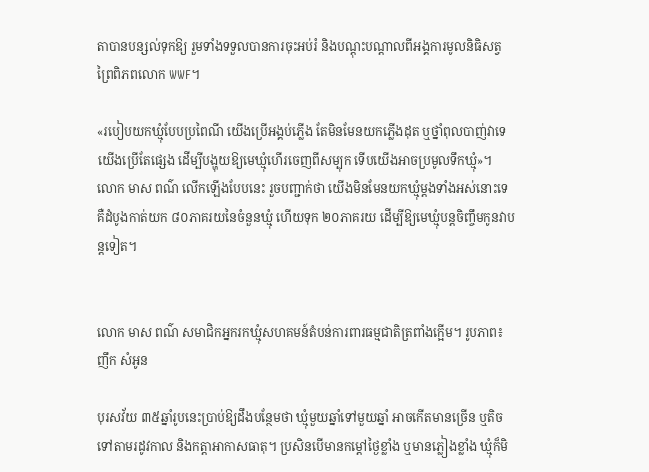តាបានបន្សល់ទុកឱ្យ រួមទាំងទទួលបានការចុះអប់រំ និងបណ្ដុះបណ្ដាលពីអង្គការមូលនិធិសត្វព្រៃពិភពលោក WWF។

«របៀបយកឃ្មុំបែបប្រពៃណី យើងប្រើអង្គប់ភ្លើង តែមិនមែនយកភ្លើងដុត ឬថ្នាំពុលបាញ់វាទេ យើងប្រើតែផ្សេង ដើម្បីបង្ហុយឱ្យមេឃ្មុំហើរចេញពីសម្បុក ទើបយើងអាចប្រមូលទឹកឃ្មុំ»។ លោក មាស ពណ៌ លើកឡើងបែបនេះ រួចបញ្ជាក់ថា យើងមិនមែនយកឃ្មុំម្ដងទាំងអស់នោះទេ គឺដំបូងកាត់យក ៨០ភាគរយនៃចំនួនឃ្មុំ ហើយទុក ២០ភាគរយ ដើម្បីឱ្យមេឃ្មុំបន្តចិញ្ចឹមកូនវាបន្តទៀត។


លោក មាស ពណ៌ សមាជិកអ្នករកឃ្មុំសហគមន៍តំបន់ការពារធម្មជាតិត្រពាំងក្អើម។ រូបភាព៖ ញឹក សំអូន

បុរសវ័យ ៣៥ឆ្នាំរូបនេះប្រាប់ឱ្យដឹងបន្ថែមថា ឃ្មុំមួយឆ្នាំទៅមួយឆ្នាំ អាចកើតមានច្រើន ឬតិចទៅតាមរដូវកាល និងកត្តាអាកាសធាតុ។ ប្រសិនបើមានកម្ដៅថ្ងៃខ្លាំង ឬមានភ្លៀងខ្លាំង ឃ្មុំក៏មិ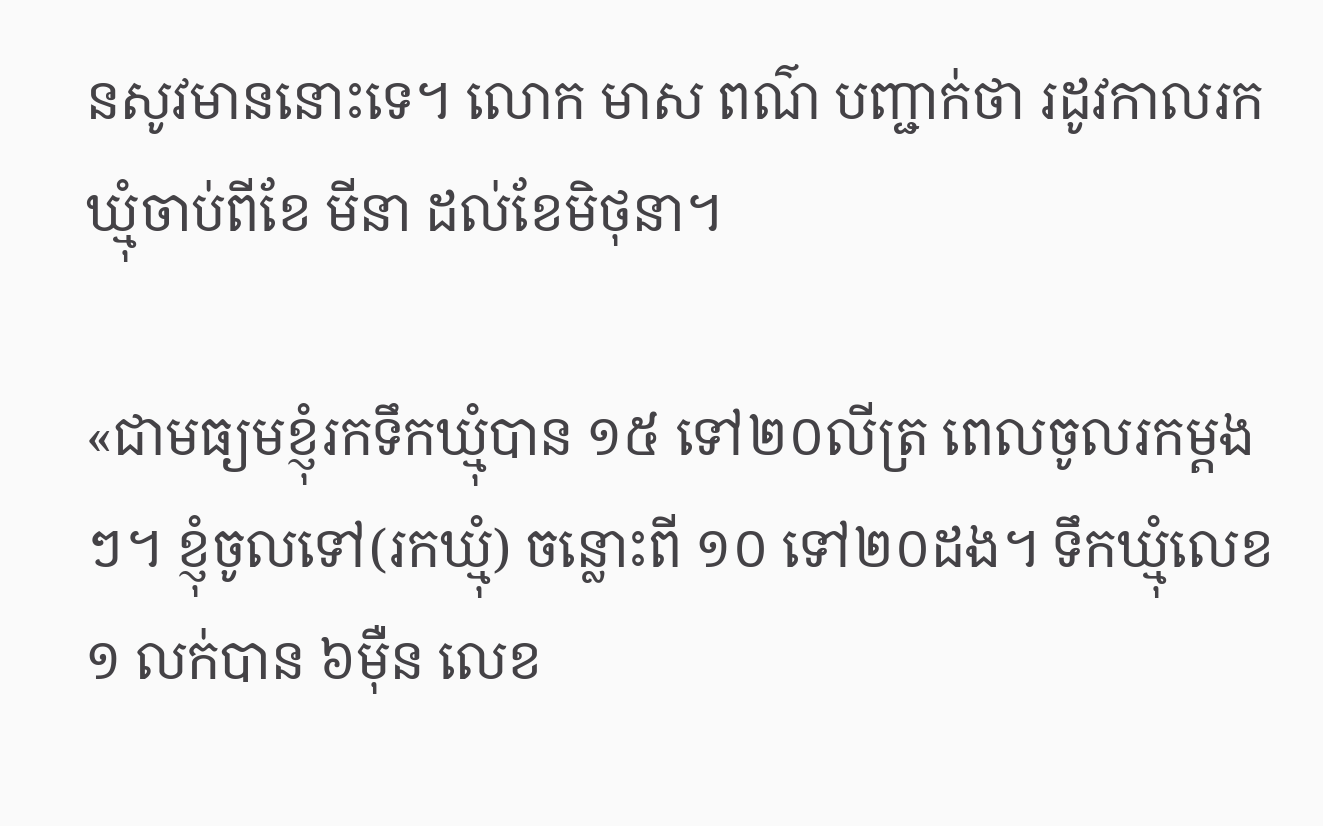នសូវមាននោះទេ។ លោក មាស ពណ៌ បញ្ជាក់ថា រដូវកាលរកឃ្មុំចាប់ពីខែ មីនា ដល់ខែមិថុនា។

«ជាមធ្យមខ្ញុំរកទឹកឃ្មុំបាន ១៥ ទៅ២០លីត្រ ពេលចូលរកម្ដងៗ។ ខ្ញុំចូលទៅ(រកឃ្មុំ) ចន្លោះពី ១០ ទៅ២០ដង។ ទឹកឃ្មុំលេខ១ លក់បាន ៦ម៉ឺន លេខ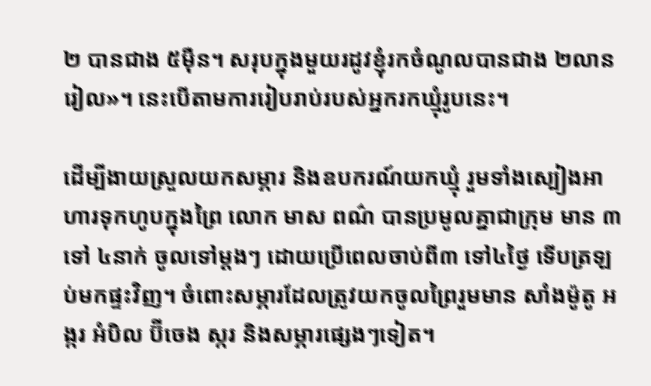២ បានជាង ៥ម៉ឺន។ សរុបក្នុងមួយរដូវខ្ញុំរកចំណូលបានជាង ២លានរៀល»។ នេះបើតាមការរៀបរាប់របស់អ្នករកឃ្មុំរូបនេះ។

ដើម្បីងាយស្រួលយកសម្ភារ និងឧបករណ៍យកឃ្មុំ រួមទាំងស្បៀងអាហារទុកហូបក្នុងព្រៃ លោក មាស ពណ៌ បានប្រមូលគ្នាជាក្រុម មាន ៣ទៅ ៤នាក់ ចូលទៅម្ដងៗ ដោយប្រើពេលចាប់ពី៣ ទៅ៤ថ្ងៃ ទើបត្រឡប់មកផ្ទះវិញ។ ចំពោះសម្ភារដែលត្រូវយកចូលព្រៃរួមមាន សាំងម៉ូតូ អង្ករ អំបិល ប៊ីចេង ស្ករ និងសម្ភារផ្សេងៗទៀត។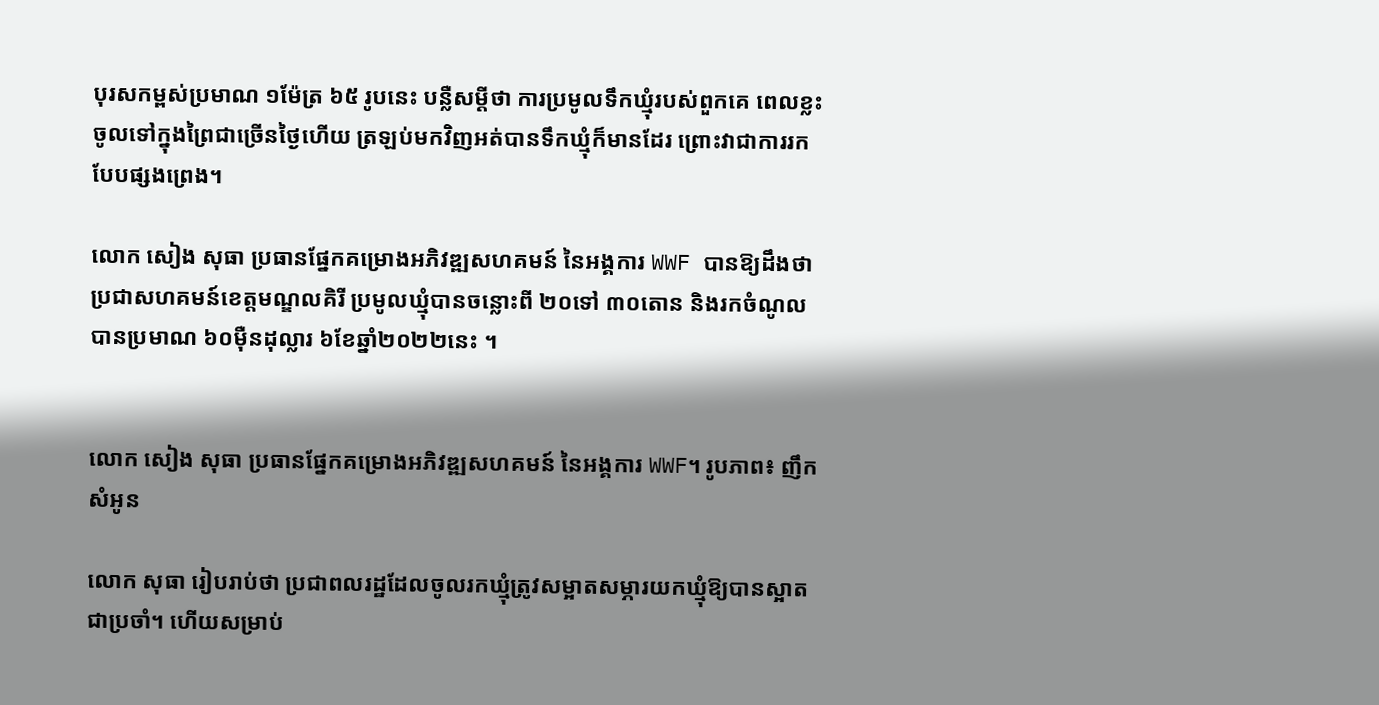បុរសកម្ពស់ប្រមាណ ១ម៉ែត្រ ៦៥ រូបនេះ បន្លឺសម្ដីថា ការប្រមូលទឹកឃ្មុំរបស់ពួកគេ ពេលខ្លះចូលទៅក្នុងព្រៃជាច្រើនថ្ងៃហើយ ត្រឡប់មកវិញអត់បានទឹកឃ្មុំក៏មានដែរ ព្រោះវាជាការរកបែបផ្សងព្រេង។

លោក សៀង សុធា ប្រធានផ្នែកគម្រោងអភិវឌ្ឍសហគមន៍ នៃអង្គការ WWF បានឱ្យដឹងថា ប្រជាសហគមន៍ខេត្តមណ្ឌលគិរី ប្រមូលឃ្មុំបានចន្លោះពី ២០ទៅ ៣០តោន និងរកចំណូលបានប្រមាណ ៦០ម៉ឺនដុល្លារ ៦ខែឆ្នាំ២០២២នេះ ។


លោក សៀង សុធា ប្រធានផ្នែកគម្រោងអភិវឌ្ឍសហគមន៍ នៃអង្គការ WWF។ រូបភាព៖ ញឹក សំអូន

លោក សុធា រៀបរាប់ថា ប្រជាពលរដ្ឋដែលចូលរកឃ្មុំត្រូវសម្អាតសម្ភារយកឃ្មុំឱ្យបានស្អាតជាប្រចាំ។ ហើយសម្រាប់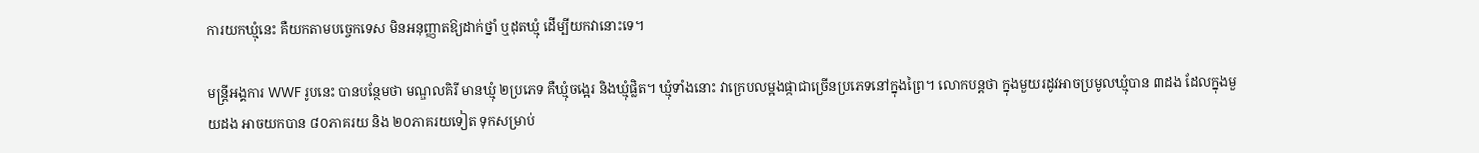ការយកឃ្មុំនេះ គឺយកតាមបច្ចេកទេស មិនអនុញ្ញាតឱ្យដាក់ថ្នាំ ឬដុតឃ្មុំ ដើម្បីយកវានោះទេ។

មន្ត្រីអង្គការ WWF រូបនេះ បានបន្ថែមថា មណ្ឌលគិរី មានឃ្មុំ ២ប្រភេទ គឺឃ្មុំចង្អេរ និងឃ្មុំផ្លិត។ ឃ្មុំទាំងនោះ វាក្រេបលម្អងផ្កាជាច្រើនប្រភេទនៅក្នុងព្រៃ។ លោកបន្តថា ក្នុងមួយរដូវអាចប្រមូលឃ្មុំបាន ៣ដង ដែលក្នុងមួយដង អាចយកបាន ៨០ភាគរយ និង ២០ភាគរយទៀត ទុកសម្រាប់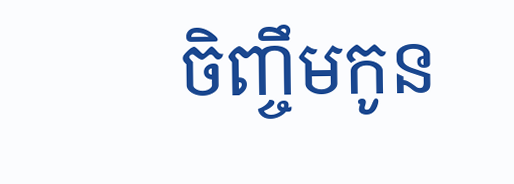ចិញ្ចឹមកូន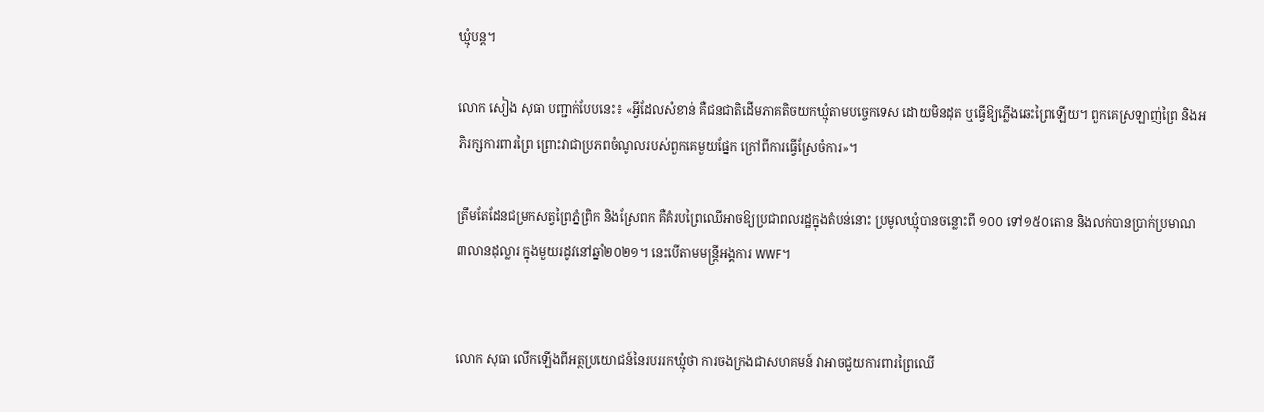ឃ្មុំបន្ត។

លោក សៀង សុធា បញ្ជាក់បែបនេះ៖ «អ្វីដែលសំខាន់ គឺជនជាតិដើមភាគតិចយកឃ្មុំតាមបច្ចេកទេស ដោយមិនដុត ឬធ្វើឱ្យភ្លើងឆេះព្រៃឡើយ។ ពួកគេស្រឡាញ់ព្រៃ និងអភិរក្សការពារព្រៃ ព្រោះវាជាប្រភពចំណូលរបស់ពួកគេមួយផ្នែក ក្រៅពីការធ្វើស្រែចំការ»។

ត្រឹមតែដែនជម្រកសត្វព្រៃភ្នំព្រិក និងស្រែពក គឺគំរបព្រៃឈើអាចឱ្យប្រជាពលរដ្ឋក្នុងតំបន់នោះ ប្រមូលឃ្មុំបានចន្លោះពី ១០០ ទៅ១៥០តោន និងលក់បានប្រាក់ប្រមាណ ៣លានដុល្លារ ក្នុងមួយរដូវនៅឆ្នាំ២០២១។ នេះបើតាមមន្ត្រីអង្គការ WWF។


លោក សុធា លើកឡើងពីអត្ថប្រយោជន៍នៃរបររកឃ្មុំថា ការចងក្រងជាសហគមន៍ វាអាចជួយការពារព្រៃឈើ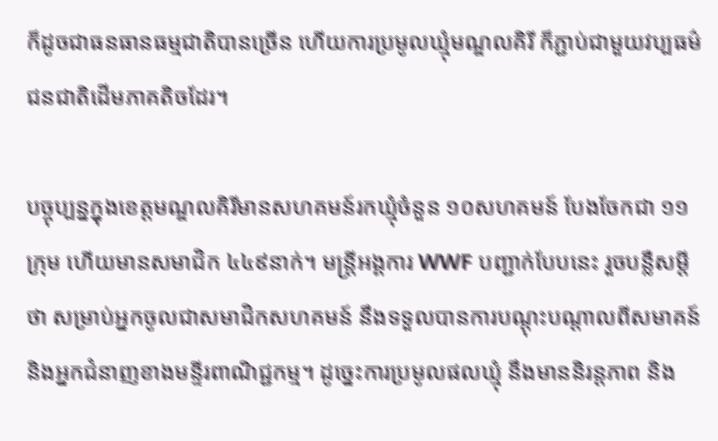ក៏ដូចជាធនធានធម្មជាតិបានច្រើន ហើយការប្រមូលឃ្មុំមណ្ឌលគិរី ក៏ភ្ជាប់ជាមួយវប្បធម៌ជនជាតិដើមភាគតិចដែរ។

បច្ចុប្បន្នក្នុងខេត្តមណ្ឌលគិរីមានសហគមន៍រកឃ្មុំចំនួន ១០សហគមន៍ បែងចែកជា ១១ក្រុម ហើយមានសមាជិក ៤៤៩នាក់។ មន្ត្រីអង្គការ WWF បញ្ជាក់បែបនេះ រួចបន្លឺសម្ដីថា សម្រាប់អ្នកចូលជាសមាជិកសហគមន៍ នឹងទទួលបានការបណ្ដុះបណ្ដាលពីសមាគន៍ និងអ្នកជំនាញខាងមន្ទីរពាណិជ្ជកម្ម។ ដូច្នេះការប្រមូលផលឃ្មុំ នឹងមាននិរន្តភាព និង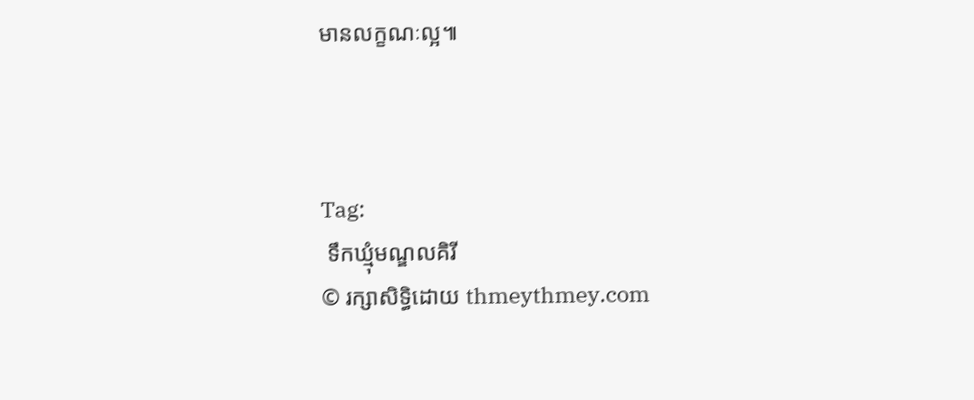មានលក្ខណៈល្អ៕



Tag:
 ទឹកឃ្មុំមណ្ឌលគិរី
© រក្សាសិទ្ធិដោយ thmeythmey.com